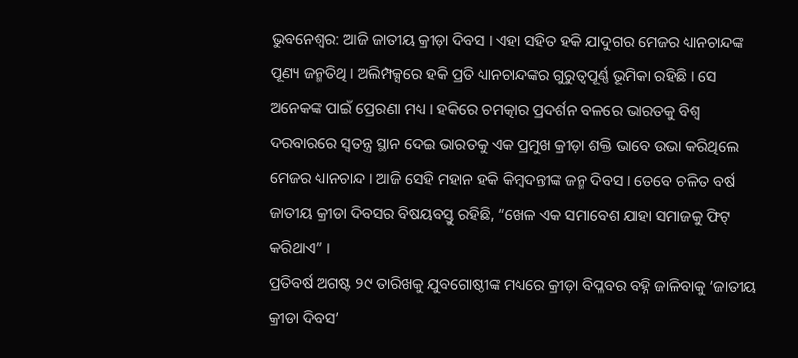ଭୁବନେଶ୍ଵର: ଆଜି ଜାତୀୟ କ୍ରୀଡ଼ା ଦିବସ । ଏହା ସହିତ ହକି ଯାଦୁଗର ମେଜର ଧ୍ୟାନଚାନ୍ଦଙ୍କ ପୂଣ୍ୟ ଜନ୍ମତିଥି । ଅଲିମ୍ପକ୍ସରେ ହକି ପ୍ରତି ଧ୍ୟାନଚାନ୍ଦଙ୍କର ଗୁରୁତ୍ବପୂର୍ଣ୍ଣ ଭୂମିକା ରହିଛି । ସେ ଅନେକଙ୍କ ପାଇଁ ପ୍ରେରଣା ମଧ୍ୟ । ହକିରେ ଚମତ୍କାର ପ୍ରଦର୍ଶନ ବଳରେ ଭାରତକୁ ବିଶ୍ବ ଦରବାରରେ ସ୍ବତନ୍ତ୍ର ସ୍ଥାନ ଦେଇ ଭାରତକୁ ଏକ ପ୍ରମୁଖ କ୍ରୀଡ଼ା ଶକ୍ତି ଭାବେ ଉଭା କରିଥିଲେ ମେଜର ଧ୍ୟାନଚାନ୍ଦ । ଆଜି ସେହି ମହାନ ହକି କିମ୍ବଦନ୍ତୀଙ୍କ ଜନ୍ମ ଦିବସ । ତେବେ ଚଳିତ ବର୍ଷ ଜାତୀୟ କ୍ରୀଡା ଦିବସର ବିଷୟବସ୍ତୁ ରହିଛି, “ଖେଳ ଏକ ସମାବେଶ ଯାହା ସମାଜକୁ ଫିଟ୍ କରିଥାଏ” ।
ପ୍ରତିବର୍ଷ ଅଗଷ୍ଟ ୨୯ ତାରିଖକୁ ଯୁବଗୋଷ୍ଠୀଙ୍କ ମଧ୍ୟରେ କ୍ରୀଡ଼ା ବିପ୍ଳବର ବହ୍ନି ଜାଳିବାକୁ ‘ଜାତୀୟ କ୍ରୀଡା ଦିବସ’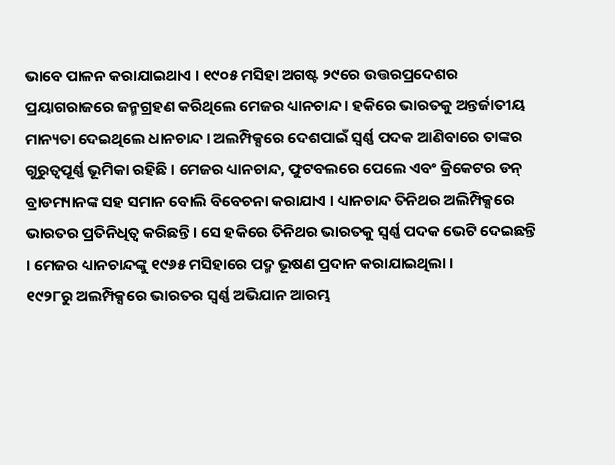ଭାବେ ପାଳନ କରାଯାଇଥାଏ । ୧୯୦୫ ମସିହା ଅଗଷ୍ଟ ୨୯ରେ ଉତ୍ତରପ୍ରଦେଶର ପ୍ରୟାଗରାଜରେ ଜନ୍ମଗ୍ରହଣ କରିଥିଲେ ମେଜର ଧ୍ୟାନଚାନ୍ଦ । ହକିରେ ଭାରତକୁ ଅନ୍ତର୍ଜାତୀୟ ମାନ୍ୟତା ଦେଇଥିଲେ ଧାନଚାନ୍ଦ । ଅଲମ୍ପିକ୍ସରେ ଦେଶପାଇଁ ସ୍ବର୍ଣ୍ଣ ପଦକ ଆଣିବାରେ ତାଙ୍କର ଗୁରୁତ୍ବପୂର୍ଣ୍ଣ ଭୂମିକା ରହିଛି । ମେଜର ଧ୍ୟାନଚାନ୍ଦ, ଫୁଟବଲରେ ପେଲେ ଏବଂ କ୍ରିକେଟର ଡନ୍ ବ୍ରାଡମ୍ୟାନଙ୍କ ସହ ସମାନ ବୋଲି ବିବେଚନା କରାଯାଏ । ଧ୍ୟାନଚାନ୍ଦ ତିନିଥର ଅଲିମ୍ପିକ୍ସରେ ଭାରତର ପ୍ରତିନିଧିତ୍ବ କରିଛନ୍ତି । ସେ ହକିରେ ତିନିଥର ଭାରତକୁ ସ୍ବର୍ଣ୍ଣ ପଦକ ଭେଟି ଦେଇଛନ୍ତି । ମେଜର ଧ୍ୟାନଚାନ୍ଦଙ୍କୁ ୧୯୬୫ ମସିହାରେ ପଦ୍ମ ଭୂଷଣ ପ୍ରଦାନ କରାଯାଇଥିଲା ।
୧୯୨୮ରୁ ଅଲମ୍ପିକ୍ସରେ ଭାରତର ସ୍ବର୍ଣ୍ଣ ଅଭିଯାନ ଆରମ୍ଭ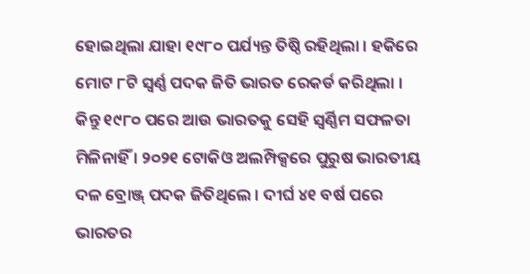ହୋଇଥିଲା ଯାହା ୧୯୮୦ ପର୍ଯ୍ୟନ୍ତ ତିଷ୍ଠି ରହିଥିଲା । ହକିରେ ମୋଟ ୮ଟି ସ୍ବର୍ଣ୍ଣ ପଦକ ଜିତି ଭାରତ ରେକର୍ଡ କରିଥିଲା । କିନ୍ତୁ ୧୯୮୦ ପରେ ଆଉ ଭାରତକୁ ସେହି ସ୍ବର୍ଣ୍ଣିମ ସଫଳତା ମିଳିନାହିଁ । ୨୦୨୧ ଟୋକିଓ ଅଲମ୍ପିକ୍ସରେ ପୁରୁଷ ଭାରତୀୟ ଦଳ ବ୍ରୋଞ୍ଜ୍ ପଦକ ଜିତିଥିଲେ । ଦୀର୍ଘ ୪୧ ବର୍ଷ ପରେ ଭାରତର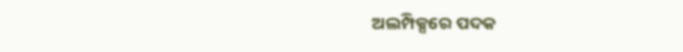ଅଲମ୍ପିକ୍ସରେ ପଦକ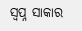ସ୍ବପ୍ନ ସାକାର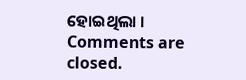ହୋଇଥିଲା ।
Comments are closed.